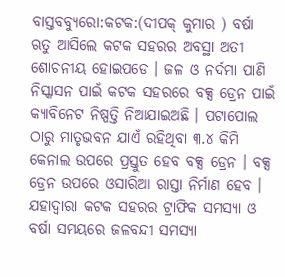ବାସ୍ତବବ୍ୟୁରୋ:କଟକ:(ଦୀପକ୍ କୁମାର ) ବର୍ଷା ଋତୁ ଆସିଲେ କଟକ ସହରର ଅବସ୍ଥା ଅତୀ ଶୋଚନୀୟ ହୋଇପଡେ । ଜଳ ଓ ନର୍ଦମା ପାଣି ନିସ୍କାସନ ପାଇଁ କଟକ ସହରରେ ବକ୍ସ ଡ୍ରେନ ପାଇଁ କ୍ୟାବିନେଟ ନିଷ୍ପତ୍ତି ନିଆଯାଇଅଛି । ପଟାପୋଲ ଠାରୁ ମାତୃଭବନ ଯାଏଁ ରହିଥିବା ୩.୪ କିମି କେନାଲ ଉପରେ ପ୍ରସ୍ତୁତ ହେବ ବକ୍ସ ଡ୍ରେନ । ବକ୍ସ ଡ୍ରେନ ଉପରେ ଓସାରିଆ ରାସ୍ତା ନିର୍ମାଣ ହେବ । ଯହାଦ୍ବାରା କଟକ ସହରର ଟ୍ରାଫିକ ସମସ୍ୟା ଓ ବର୍ଷା ସମୟରେ ଜଳବନ୍ଦୀ ସମସ୍ୟା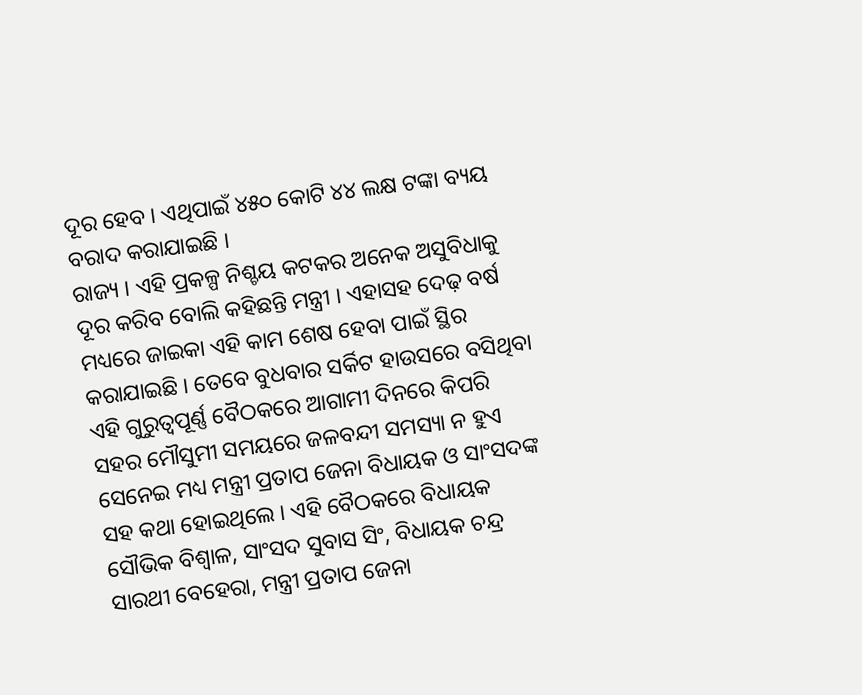ଦୂର ହେବ । ଏଥିପାଇଁ ୪୫୦ କୋଟି ୪୪ ଲକ୍ଷ ଟଙ୍କା ବ୍ୟୟ ବରାଦ କରାଯାଇଛି ।
ରାଜ୍ୟ । ଏହି ପ୍ରକଳ୍ପ ନିଶ୍ଚୟ କଟକର ଅନେକ ଅସୁବିଧାକୁ ଦୂର କରିବ ବୋଲି କହିଛନ୍ତି ମନ୍ତ୍ରୀ । ଏହାସହ ଦେଢ଼ ବର୍ଷ ମଧ୍ୟରେ ଜାଇକା ଏହି କାମ ଶେଷ ହେବା ପାଇଁ ସ୍ଥିର କରାଯାଇଛି । ତେବେ ବୁଧବାର ସର୍କିଟ ହାଉସରେ ବସିଥିବା ଏହି ଗୁରୁତ୍ୱପୂର୍ଣ୍ଣ ବୈଠକରେ ଆଗାମୀ ଦିନରେ କିପରି ସହର ମୌସୁମୀ ସମୟରେ ଜଳବନ୍ଦୀ ସମସ୍ୟା ନ ହୁଏ ସେନେଇ ମଧ୍ୟ ମନ୍ତ୍ରୀ ପ୍ରତାପ ଜେନା ବିଧାୟକ ଓ ସାଂସଦଙ୍କ ସହ କଥା ହୋଇଥିଲେ । ଏହି ବୈଠକରେ ବିଧାୟକ ସୌଭିକ ବିଶ୍ୱାଳ, ସାଂସଦ ସୁବାସ ସିଂ, ବିଧାୟକ ଚନ୍ଦ୍ର ସାରଥୀ ବେହେରା, ମନ୍ତ୍ରୀ ପ୍ରତାପ ଜେନା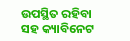ଉପସ୍ଥିତ ରହିବା ସହ କ୍ୟାବିନେଟ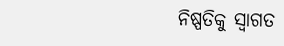ନିଷ୍ପତିକୁ ସ୍ୱାଗତ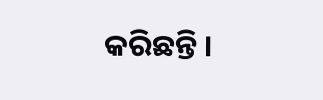କରିଛନ୍ତି ।